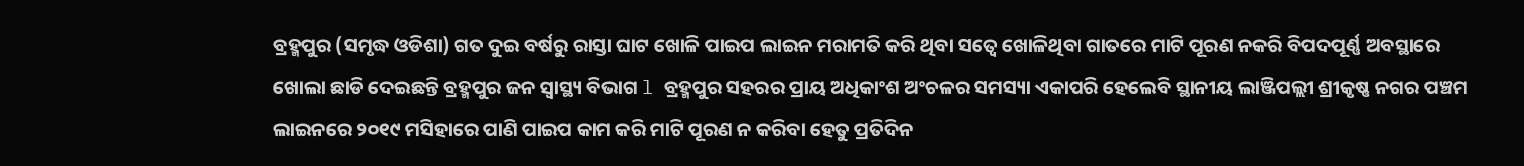ବ୍ରହ୍ମପୁର (ସମୃଦ୍ଧ ଓଡିଶା) ଗତ ଦୁଇ ବର୍ଷରୁ ରାସ୍ତା ଘାଟ ଖୋଳି ପାଇପ ଲାଇନ ମରାମତି କରି ଥିବା ସତ୍ୱେ ଖୋଳିଥିବା ଗାତରେ ମାଟି ପୂରଣ ନକରି ବିପଦପୂର୍ଣ୍ଣ ଅବସ୍ଥାରେ ଖୋଲା ଛାଡି ଦେଇଛନ୍ତି ବ୍ରହ୍ମପୁର ଜନ ସ୍ୱାସ୍ଥ୍ୟ ବିଭାଗ l ବ୍ରହ୍ମପୁର ସହରର ପ୍ରାୟ ଅଧିକାଂଶ ଅଂଚଳର ସମସ୍ୟା ଏକାପରି ହେଲେବି ସ୍ଥାନୀୟ ଲାଞ୍ଜିପଲ୍ଲୀ ଶ୍ରୀକୃଷ୍ଣ ନଗର ପଞ୍ଚମ ଲାଇନରେ ୨୦୧୯ ମସିହାରେ ପାଣି ପାଇପ କାମ କରି ମାଟି ପୂରଣ ନ କରିବା ହେତୁ ପ୍ରତିଦିନ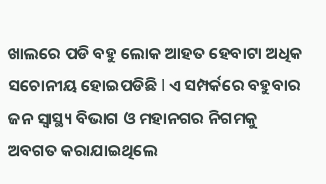ଖାଲରେ ପଡି ବହୁ ଲୋକ ଆହତ ହେବାଟା ଅଧିକ ସଚୋନୀୟ ହୋଇପଡିଛି l ଏ ସମ୍ପର୍କରେ ବହୁବାର ଜନ ସ୍ୱାସ୍ଥ୍ୟ ବିଭାଗ ଓ ମହାନଗର ନିଗମକୁ ଅବଗତ କରାଯାଇଥିଲେ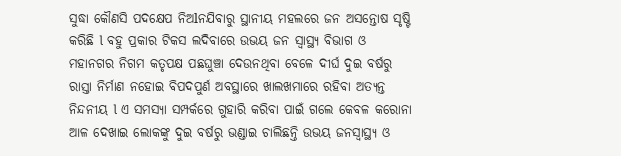ସୁଦ୍ଧା କୌଣସି ପଦକ୍ଷେପ ନିଅlନଯିବାରୁ ସ୍ଥାନୀୟ ମହଲରେ ଜନ ଅସନ୍ତୋଷ ସୃଷ୍ଟି କରିଛି l ବହୁ ପ୍ରକାର ଟିକସ ଲଦିବାରେ ଉଭୟ ଜନ ସ୍ୱାସ୍ଥ୍ୟ ବିଭାଗ ଓ ମହାନଗର ନିଗମ କତୃପକ୍ଷ ପଛଘୁଞ୍ଚା ଦେଉନଥିବା ବେଳେ ଦୀର୍ଘ ଦୁଇ ବର୍ଷରୁ ରାସ୍ତା ନିର୍ମାଣ ନହୋଇ ବିପଦପୁର୍ଣ ଅବସ୍ଥାରେ ଖାଲଖମାରେ ରହିବା ଅତ୍ୟନ୍ତ ନିନ୍ଦନୀୟ l ଏ ସମସ୍ୟା ସମ୍ପର୍କରେ ଗୁହାରି କରିବା ପାଇଁ ଗଲେ କେବଳ କରୋନା ଆଳ ଦେଖାଇ ଲୋକଙ୍କୁ ଦୁଇ ବର୍ଷରୁ ଭଣ୍ଡାଇ ଚାଲିଛନ୍ତି ଉଭୟ ଜନସ୍ୱାସ୍ଥ୍ୟ ଓ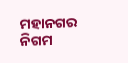ମହାନଗର ନିଗମ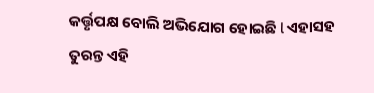କର୍ତ୍ତୃପକ୍ଷ ବୋଲି ଅଭିଯୋଗ ହୋଇଛି l ଏହାସହ ତୁରନ୍ତ ଏହି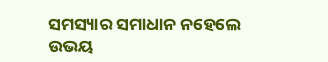ସମସ୍ୟାର ସମାଧାନ ନହେଲେ ଉଭୟ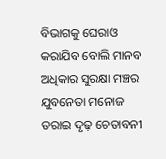ବିଭାଗକୁ ଘେରାଓ କରାଯିବ ବୋଲି ମାନବ ଅଧିକାର ସୁରକ୍ଷା ମଞ୍ଚର ଯୁବନେତା ମନୋଜ ତରାଇ ଦୃଢ଼ ଚେତାବନୀ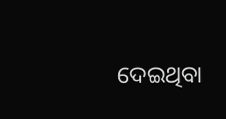ଦେଇଥିବା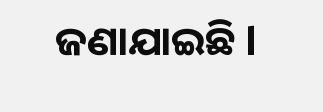ଜଣାଯାଇଛି l